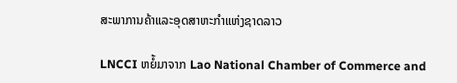ສະພາການຄ້າແລະອຸດສາຫະກຳແຫ່ງຊາດລາວ

LNCCI ຫຍໍ້ມາຈາກ Lao National Chamber of Commerce and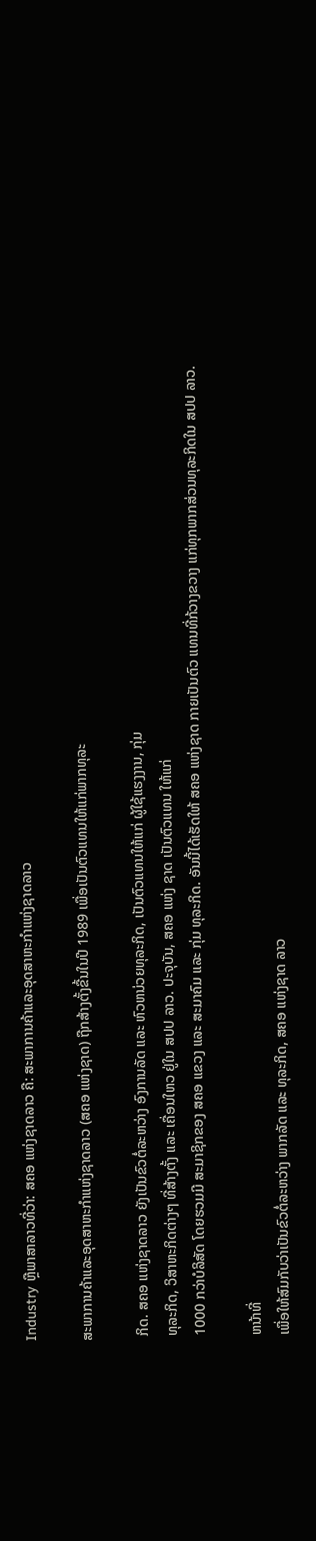Industry ຫຼືພາສາລາວທີ່ວ່າ: ສຄອ ແຫ່ງຊາດລາວ ຄື: ສະພາການຄ້າແລະອຸດສາຫະກຳແຫ່ງຊາດລາວ

ສະພາການຄ້າແລະອຸດສາຫະກຳແຫ່ງຊາດລາວ (ສຄອ ແຫ່ງຊາດ) ຖືກສ້າງຕັ້ງຂື້ນໃນປີ 1989 ເພື່ອເປັນຕົວແທນໃຫ້ແກ່ພາກທຸລະ

 ກິດ. ສຄອ ແຫ່ງຊາດລາວ ຍັງເປັນຂົວຕໍ່ລະຫວ່າງ ອົງການລັດ ແລະ ຫົວຫນ່ວຍທຸລະກິດ, ເປັນຕົວແທນໃຫ້ແກ່ ຜູ້ໃຊ້ແຮງງານ, ກຸ່ມ
 ທຸລະກິດ, ວິສາຫະກິດຕ່າງໆ ທີ່ສ້າງຕັ້ງ ແລະ ເຄື່ອນໃຫວ ຢູ່ໃນ ສປປ ລາວ. ປະຈຸບັນ, ສຄອ ແຫ່ງ ຊາດ ເປັນຕົວແທນ ໃຫ້ແກ່
 1000 ກວ່າບໍລິສັດ ໂດຍຮວມມີ ສະມາຊິກຂອງ ສຄອ ແຂວງ ແລະ ສະມາຄົມ ແລະ ກຸ່ມ ທຸລະກິດ. ອັນນີ້ໄດ້ເຮັດໃຫ້ ສຄອ ແຫ່ງຊາດ ກາຍເປັນຕົວ ແທນທີ່ກ້ວາງຂວາງ ແກ່ທຸກພາກສ່ວນທຸລະກິດໃນ ສປປ ລາວ.

 ຫນ້າທີ່
 ເພື່ອໃຫ້ສົມກັບວ່າເປັນຂົວຕໍ່ລະຫວ່າງ ພາກລັດ ແລະ ທຸລະກິດ, ສຄອ ແຫ່ງຊາດ ລາວ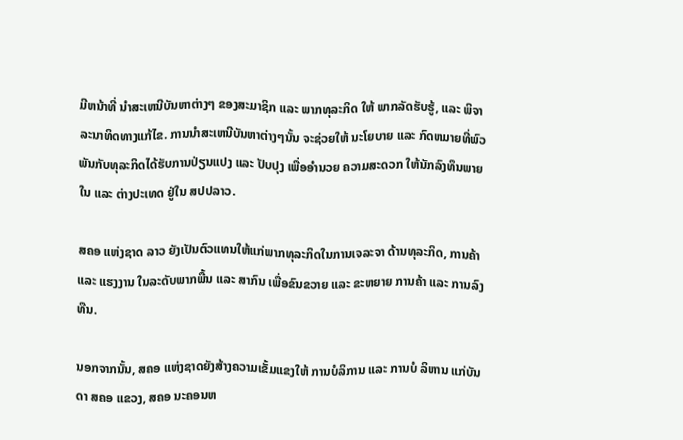ມີຫນ້າທີ່ ນຳສະເຫນີບັນຫາຕ່າງໆ ຂອງສະມາຊິກ ແລະ ພາກທຸລະກິດ ໃຫ້ ພາກລັດຮັບຮູ້, ແລະ ພິຈາລະນາທິດທາງແກ້ໄຂ. ການນຳສະເຫນີບັນຫາຕ່າງໆນັ້ນ ຈະຊ່ວຍໃຫ້ ນະໂຍບາຍ ແລະ ກົດຫມາຍທີ່ພົວພັນກັບທຸລະກິດໄດ້ຮັບການປ່ຽນແປງ ແລະ ປັບປຸງ ເພື່ອອຳນວຍ ຄວາມສະດວກ ໃຫ້ນັກລົງທຶນພາຍໃນ ແລະ ຕ່າງປະເທດ ຢູ່ໃນ ສປປລາວ.

ສຄອ ແຫ່ງຊາດ ລາວ ຍັງເປັນຕົວແທນໃຫ້ແກ່ພາກທຸລະກິດໃນການເຈລະຈາ ດ້ານທຸລະກິດ, ການຄ້າ ແລະ ແຮງງານ ໃນລະດັບພາກພື້ນ ແລະ ສາກົນ ເພື່ອຂົນຂວາຍ ແລະ ຂະຫຍາຍ ການຄ້າ ແລະ ການລົງທືນ.

ນອກຈາກນັ້ນ, ສຄອ ແຫ່ງຊາດຍັງສ້າງຄວາມເຂັ້ມແຂງໃຫ້ ການບໍລິການ ແລະ ການບໍ ລິຫານ ແກ່ບັນດາ ສຄອ ແຂວງ, ສຄອ ນະຄອນຫ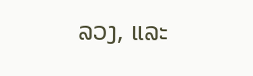ລວງ, ແລະ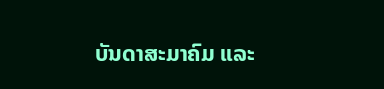ບັນດາສະມາຄົມ ແລະ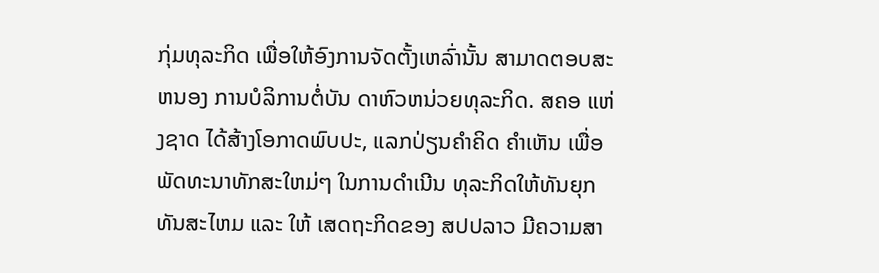ກຸ່ມທຸລະກິດ ເພື່ອໃຫ້ອົງການຈັດຕັ້ງເຫລົ່ານັ້ນ ສາມາດຕອບສະຫນອງ ການບໍລິການຕໍ່ບັນ ດາຫົວຫນ່ວຍທຸລະກິດ. ສຄອ ແຫ່ງຊາດ ໄດ້ສ້າງໂອກາດພົບປະ, ແລກປ່ຽນຄຳຄິດ ຄຳເຫັນ ເພື່ອພັດທະນາທັກສະໃຫມ່ໆ ໃນການດຳເນີນ ທຸລະກິດໃຫ້ທັນຍຸກທັນສະໄຫມ ແລະ ໃຫ້ ເສດຖະກິດຂອງ ສປປລາວ ມີຄວາມສາ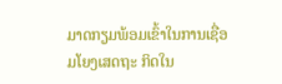ມາດກຽມພ້ອມເຂົ້າໃນການເຊື່ອມໂຍງເສດຖະ ກິດໃນ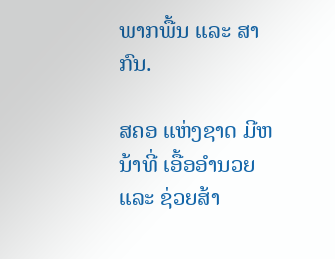ພາກພື້ນ ແລະ ສາກົນ.

ສຄອ ແຫ່ງຊາດ ມີຫນ້າທີ່ ເອື້ອອຳນວຍ ແລະ ຊ່ວຍສ້າ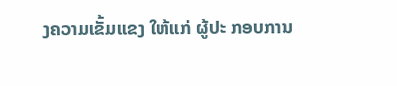ງຄວາມເຂັ້ມແຂງ ໃຫ້ແກ່ ຜູ້ປະ ກອບການ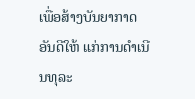ເພື່ອສ້າງບັນຍາກາດອັນດີໃຫ້ ແກ່ການດຳເນີນທຸລະ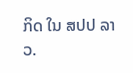ກິດ ໃນ ສປປ ລາວ.